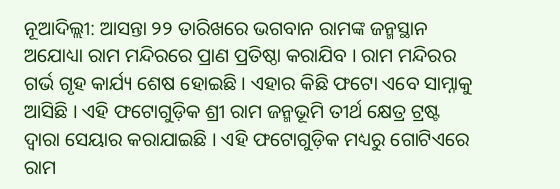ନୂଆଦିଲ୍ଲୀ: ଆସନ୍ତା ୨୨ ତାରିଖରେ ଭଗବାନ ରାମଙ୍କ ଜନ୍ମସ୍ଥାନ ଅଯୋଧ୍ୟା ରାମ ମନ୍ଦିରରେ ପ୍ରାଣ ପ୍ରତିଷ୍ଠା କରାଯିବ । ରାମ ମନ୍ଦିରର ଗର୍ଭ ଗୃହ କାର୍ଯ୍ୟ ଶେଷ ହୋଇଛି । ଏହାର କିଛି ଫଟୋ ଏବେ ସାମ୍ନାକୁ ଆସିଛି । ଏହି ଫଟୋଗୁଡ଼ିକ ଶ୍ରୀ ରାମ ଜନ୍ମଭୂମି ତୀର୍ଥ କ୍ଷେତ୍ର ଟ୍ରଷ୍ଟ ଦ୍ୱାରା ସେୟାର କରାଯାଇଛି । ଏହି ଫଟୋଗୁଡ଼ିକ ମଧ୍ୟରୁ ଗୋଟିଏରେ ରାମ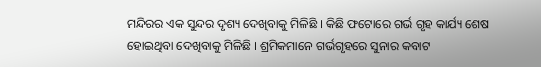ମନ୍ଦିରର ଏକ ସୁନ୍ଦର ଦୃଶ୍ୟ ଦେଖିବାକୁ ମିଳିଛି । କିଛି ଫଟୋରେ ଗର୍ଭ ଗୃହ କାର୍ଯ୍ୟ ଶେଷ ହୋଇଥିବା ଦେଖିବାକୁ ମିଳିଛି । ଶ୍ରମିକମାନେ ଗର୍ଭଗୃହରେ ସୁନାର କବାଟ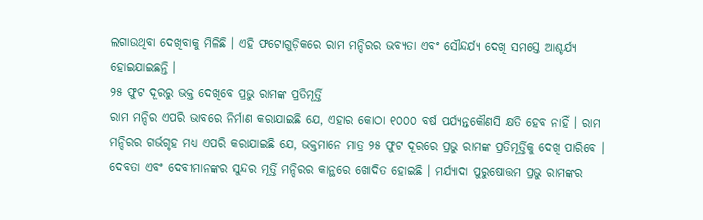ଲଗାଉଥିବା ଦେଖିବାକୁ ମିଳିଛି । ଏହି ଫଟୋଗୁଡ଼ିକରେ ରାମ ମନ୍ଦିରର ଭବ୍ୟତା ଏବଂ ସୌନ୍ଦର୍ଯ୍ୟ ଦେଖି ସମସ୍ତେ ଆଶ୍ଚର୍ଯ୍ୟ ହୋଇଯାଇଛନ୍ତି ।
୨୫ ଫୁଟ ଦୂରରୁ ଭକ୍ତ ଦେଖିବେ ପ୍ରଭୁ ରାମଙ୍କ ପ୍ରତିମୂର୍ତ୍ତି
ରାମ ମନ୍ଦିର ଏପରି ଭାବରେ ନିର୍ମାଣ କରାଯାଇଛି ଯେ, ଏହାର କୋଠା ୧୦୦୦ ବର୍ଷ ପର୍ଯ୍ୟନ୍ତକୌଣସି କ୍ଷତି ହେବ ନାହିଁ । ରାମ ମନ୍ଦିରର ଗର୍ଭଗୃହ ମଧ୍ୟ ଏପରି କରାଯାଇଛି ଯେ, ଭକ୍ତମାନେ ମାତ୍ର ୨୫ ଫୁଟ ଦୂରରେ ପ୍ରଭୁ ରାମଙ୍କ ପ୍ରତିମୂର୍ତ୍ତିକୁ ଦେଖି ପାରିବେ । ଦେବତା ଏବଂ ଦେବୀମାନଙ୍କର ସୁନ୍ଦର ମୂର୍ତ୍ତି ମନ୍ଦିରର କାନ୍ଥରେ ଖୋଦିତ ହୋଇଛି । ମର୍ଯ୍ୟାଦା ପୁରୁଷୋତ୍ତମ ପ୍ରଭୁ ରାମଙ୍କର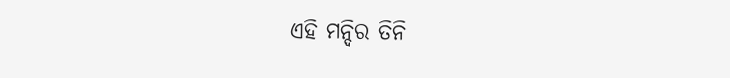ଏହି ମନ୍ଦିର ତିନି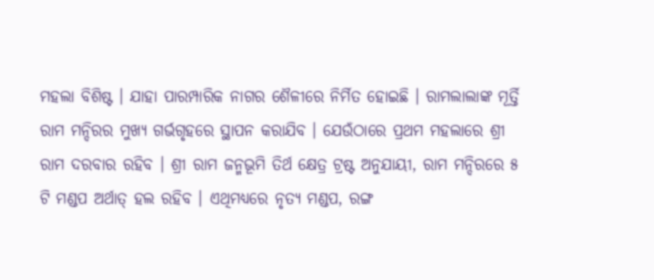ମହଲା ବିଶିଷ୍ଟ । ଯାହା ପାରମ୍ପାରିକ ନାଗର ଶୈଳୀରେ ନିର୍ମିତ ହୋଇଛି । ରାମଲାଲାଙ୍କ ମୂର୍ତ୍ତି ରାମ ମନ୍ଦିରର ମୁଖ୍ୟ ଗର୍ଭଗୃହରେ ସ୍ଥାପନ କରାଯିବ । ଯେଉଁଠାରେ ପ୍ରଥମ ମହଲାରେ ଶ୍ରୀ ରାମ ଦରବାର ରହିବ । ଶ୍ରୀ ରାମ ଜନ୍ମଭୂମି ତିର୍ଥ କ୍ଷେତ୍ର ଟ୍ରଷ୍ଟ ଅନୁଯାୟୀ, ରାମ ମନ୍ଦିରରେ ୫ ଟି ମଣ୍ଡପ ଅର୍ଥାତ୍ ହଲ ରହିବ । ଏଥିମଧ୍ୟରେ ନୃତ୍ୟ ମଣ୍ଡପ, ରଙ୍ଗ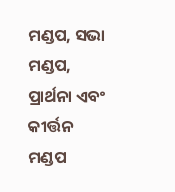ମଣ୍ଡପ, ସଭା ମଣ୍ଡପ, ପ୍ରାର୍ଥନା ଏବଂ କୀର୍ତ୍ତନ ମଣ୍ଡପ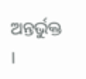ଅନ୍ତର୍ଭୁକ୍ତ ।